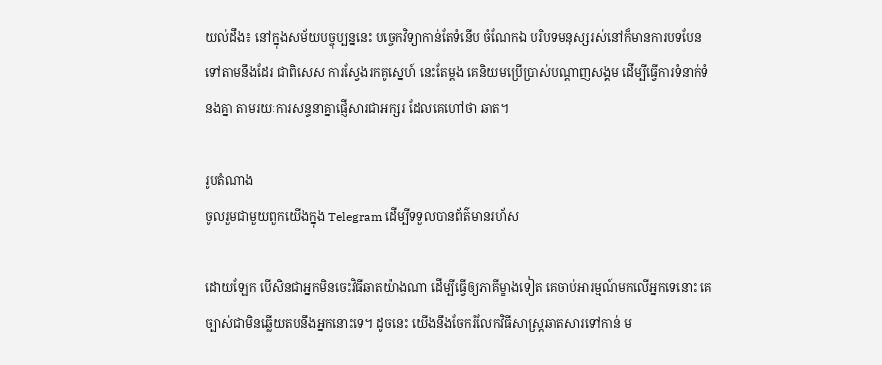យល់ដឹង៖ នៅក្នុងសម័យបច្ចុប្បន្ននេះ បច្ចេកវិទ្យាកាន់តែទំនើប ចំណែកឯ បរិបទមនុស្សរស់នៅក៏មានការបទបែនទៅតាមនឹងដែរ ជាពិសេស ការស្វែងរកគូស្នេហ៍ នេះតែម្ដង គេនិយមប្រើប្រាស់បណ្ដាញសង្គម ដើម្បីធ្វើការទំនាក់ទំនងគ្នា តាមរយៈការសន្ទនាគ្នាផ្ញើសារជាអក្សរ ដែលគេហៅថា ឆាត។

រូបតំណាង
ចូលរួមជាមួយពួកយើងក្នុង Telegram ដើម្បីទទួលបានព័ត៌មានរហ័ស

ដោយឡែក បើសិនជាអ្នកមិនចេះវិធីឆាតយ៉ាងណា ដើម្បីធ្វើឲ្យភាគីម្ខាងទៀត គេចាប់អារម្មណ៍មកលើអ្នកទេនោះ គេច្បាស់ជាមិនឆ្លើយតបនឹងអ្នកនោះទេ។ ដូចនេះ យើងនឹងចែករំលែកវិធីសាស្ត្រឆាតសារទៅកាន់ ម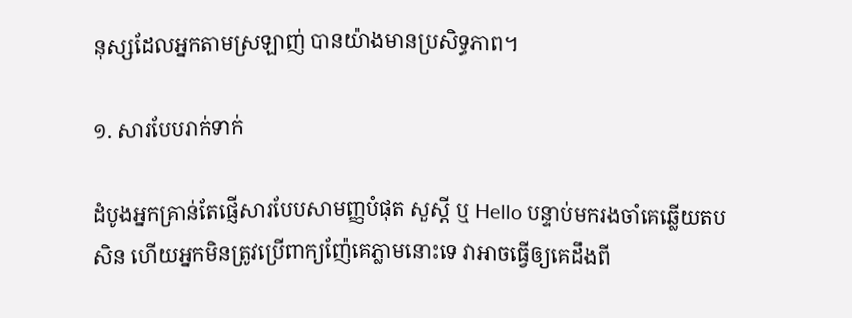នុស្សដែលអ្នកតាមស្រឡាញ់ បានយ៉ាងមានប្រសិទ្ធភាព។

១. សារបែបរាក់ទាក់

ដំបូងអ្នកគ្រាន់តែផ្ញើសារបែបសាមញ្ញបំផុត សួស្ដី ឬ Hello បន្ទាប់មករងចាំគេឆ្លើយតបសិន ហើយអ្នកមិនត្រូវប្រើពាក្យញ៉ែគេភ្លាមនោះទេ វាអាចធ្វើឲ្យគេដឹងពី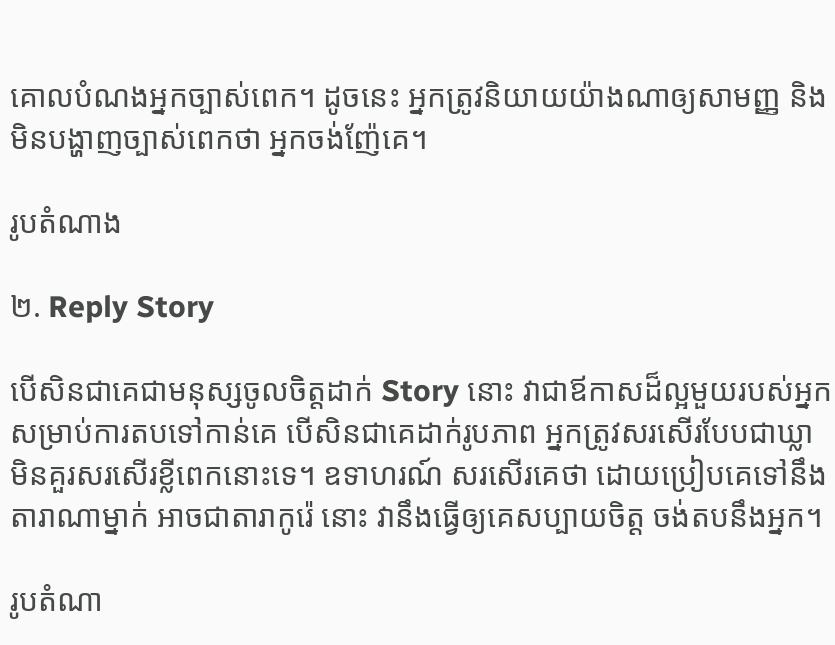គោលបំណងអ្នកច្បាស់ពេក។ ដូចនេះ អ្នកត្រូវនិយាយយ៉ាងណាឲ្យសាមញ្ញ និង មិនបង្ហាញច្បាស់ពេកថា អ្នកចង់ញ៉ែគេ។

រូបតំណាង

២. Reply Story

បើសិនជាគេជាមនុស្សចូលចិត្តដាក់ Story នោះ វាជាឪកាសដ៏ល្អមួយរបស់អ្នកសម្រាប់ការតបទៅកាន់គេ បើសិនជាគេដាក់រូបភាព អ្នកត្រូវសរសើរបែបជាឃ្លា មិនគួរសរសើរខ្លីពេកនោះទេ។ ឧទាហរណ៍ សរសើរគេថា ដោយប្រៀបគេទៅនឹងតារាណាម្នាក់ អាចជាតារាកូរ៉េ នោះ វានឹងធ្វើឲ្យគេសប្បាយចិត្ត ចង់តបនឹងអ្នក។

រូបតំណា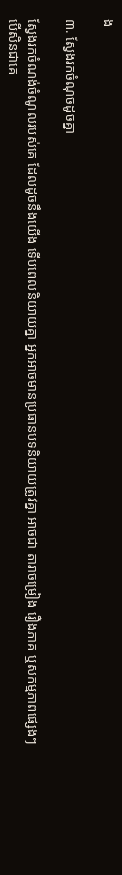ង

៣. ស្វែងរកចំណុចដូចគ្នា

ស្វែងរកចំណង់ចំណូលរបស់គេ ដែលដូចនឹងយើង ទើបពេលនិយាយគ្នា អ្នកអាចមានប្រធានបទនិយាយត្រូវគ្នា អាចជា តារាចម្រៀង រឿងភាគ ឬសកម្មភាពផ្សេងៗ បើសិនជាគេ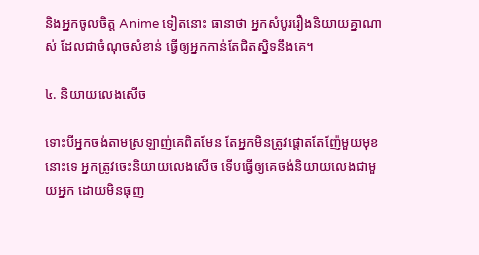និងអ្នកចូលចិត្ត Anime ទៀតនោះ ធានាថា អ្នកសំបូររឿងនិយាយគ្នាណាស់ ដែលជាចំណុចសំខាន់ ធ្វើឲ្យអ្នកកាន់តែជិតស្និទនឹងគេ។

៤. និយាយលេងសើច

ទោះបីអ្នកចង់តាមស្រឡាញ់គេពិតមែន តែអ្នកមិនត្រូវផ្ដោតតែញ៉ែមួយមុខនោះទេ អ្នកត្រូវចេះនិយាយលេងសើច ទើបធ្វើឲ្យគេចង់និយាយលេងជាមួយអ្នក ដោយមិនធុញ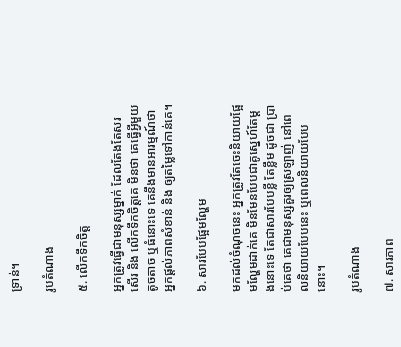ទ្រាន់។

រូបតំណាង

៥. លើកទឹកចិត្ត

អ្នកត្រូវធ្វើជាមនុស្សម្នាក់ ដែលតែងតែសរសើរ និង លើកទឹកចិត្តគេ មិនថា គេធ្វើអ្វីមួយ តូចតាច ឬធំនោះទេ គេនឹងមានអារម្មណ៍ថា អ្នកផ្ដល់ភាពសំខាន់ និង ឲ្យតម្លៃទៅកាន់គេ។

៦. សារបែបផ្អែមល្ហែម

មកដល់ចំណុចនេះ អ្នកត្រូវតែចេះនិយាយផ្អែមល្ហែមដាក់គេ មិនមែនបែបជាគូស្នេហ៍តែម្ដងនោះទេ តែជាសារបែបខ្លី តែខ្លឹម ដូចជា ប្រាប់គេថា គេជាមនុស្សគួរឲ្យស្រឡាញ់ នៅពេលនិយាយបែបនេះ ឬពេលនិយាយបែបនោះ។

រូបតំណាង

៧. សារភាព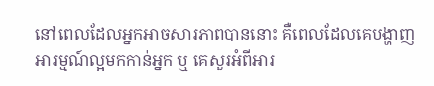នៅពេលដែលអ្នកអាចសារភាពបាននោះ គឺពេលដែលគេបង្ហាញអារម្មណ៍ល្អមកកាន់អ្នក ឬ គេសួរអំពីអារ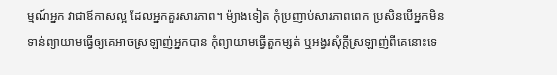ម្មណ៍អ្នក វាជាឪកាសល្អ ដែលអ្នកគួរសារភាព។ ម៉្យាងទៀត កុំប្រញាប់សារភាពពេក ប្រសិនបើអ្នកមិនទាន់ព្យាយាមធ្វើឲ្យគេអាចស្រឡាញ់អ្នកបាន កុំព្យាយាមធ្វើតួកម្សត់ ឬអង្វរសុំក្ដីស្រឡាញ់ពីគេនោះទេ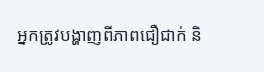អ្នកត្រូវបង្ហាញពីភាពជឿជាក់ និ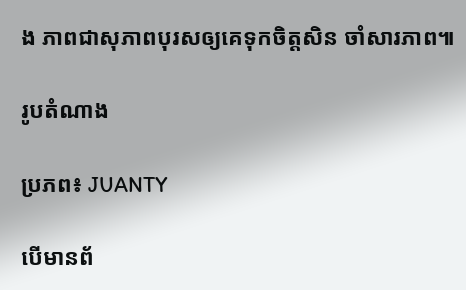ង ភាពជាសុភាពបុរសឲ្យគេទុកចិត្តសិន ចាំសារភាព៕

រូបតំណាង

ប្រភព៖ JUANTY

បើមានព័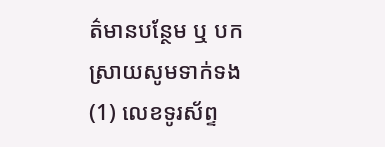ត៌មានបន្ថែម ឬ បកស្រាយសូមទាក់ទង (1) លេខទូរស័ព្ទ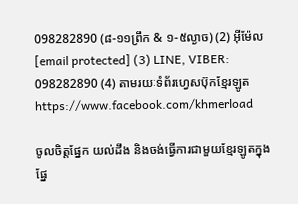098282890 (៨-១១ព្រឹក & ១-៥ល្ងាច) (2) អ៊ីម៉ែល [email protected] (3) LINE, VIBER: 098282890 (4) តាមរយៈទំព័រហ្វេសប៊ុកខ្មែរឡូត https://www.facebook.com/khmerload

ចូលចិត្តផ្នែក យល់ដឹង និងចង់ធ្វើការជាមួយខ្មែរឡូតក្នុងផ្នែ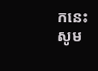កនេះ សូម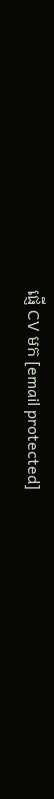ផ្ញើ CV មក [email protected]